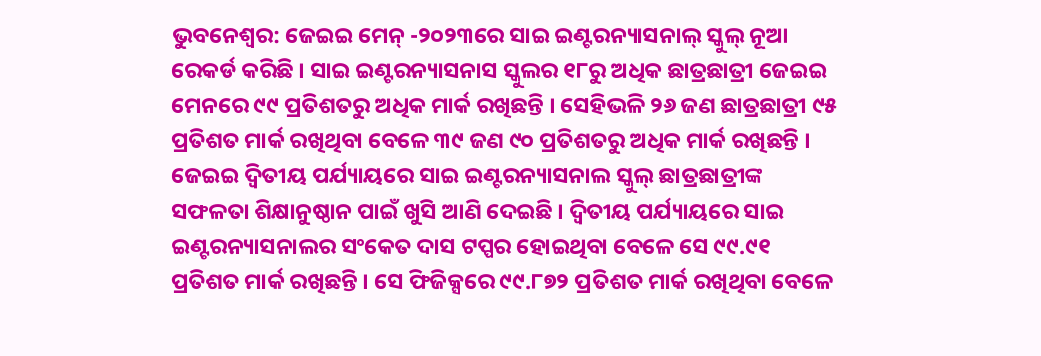ଭୁବନେଶ୍ୱର: ଜେଇଇ ମେନ୍ -୨୦୨୩ରେ ସାଇ ଇଣ୍ଟରନ୍ୟାସନାଲ୍ ସ୍କୁଲ୍ ନୂଆ ରେକର୍ଡ କରିଛି । ସାଇ ଇଣ୍ଟରନ୍ୟାସନାସ ସ୍କୁଲର ୧୮ରୁ ଅଧିକ ଛାତ୍ରଛାତ୍ରୀ ଜେଇଇ ମେନରେ ୯୯ ପ୍ରତିଶତରୁ ଅଧିକ ମାର୍କ ରଖିଛନ୍ତି । ସେହିଭଳି ୨୬ ଜଣ ଛାତ୍ରଛାତ୍ରୀ ୯୫ ପ୍ରତିଶତ ମାର୍କ ରଖିଥିବା ବେଳେ ୩୯ ଜଣ ୯୦ ପ୍ରତିଶତରୁ ଅଧିକ ମାର୍କ ରଖିଛନ୍ତି ।
ଜେଇଇ ଦ୍ୱିତୀୟ ପର୍ଯ୍ୟାୟରେ ସାଇ ଇଣ୍ଟରନ୍ୟାସନାଲ ସ୍କୁଲ୍ ଛାତ୍ରଛାତ୍ରୀଙ୍କ ସଫଳତା ଶିକ୍ଷାନୁଷ୍ଠାନ ପାଇଁ ଖୁସି ଆଣି ଦେଇଛି । ଦ୍ୱିତୀୟ ପର୍ଯ୍ୟାୟରେ ସାଇ ଇଣ୍ଟରନ୍ୟାସନାଲର ସଂକେତ ଦାସ ଟପ୍ପର ହୋଇଥିବା ବେଳେ ସେ ୯୯.୯୧ ପ୍ରତିଶତ ମାର୍କ ରଖିଛନ୍ତି । ସେ ଫିଜିକ୍ସରେ ୯୯.୮୭୨ ପ୍ରତିଶତ ମାର୍କ ରଖିଥିବା ବେଳେ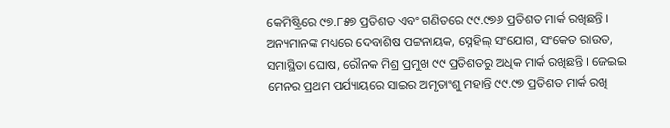କେମିଷ୍ଟ୍ରିରେ ୯୭.୮୫୭ ପ୍ରତିଶତ ଏବଂ ଗଣିତରେ ୯୯.୯୭୬ ପ୍ରତିଶତ ମାର୍କ ରଖିଛନ୍ତି ।
ଅନ୍ୟମାନଙ୍କ ମଧ୍ୟରେ ଦେବାଶିଷ ପଟ୍ଟନାୟକ, ସ୍ନେହିଲ୍ ସଂଯୋଗ, ସଂକେତ ରାଉତ, ସମାସ୍ଥିତା ଘୋଷ, ରୌନକ ମିଶ୍ର ପ୍ରମୁଖ ୯୯ ପ୍ରତିଶତରୁ ଅଧିକ ମାର୍କ ରଖିଛନ୍ତି । ଜେଇଇ ମେନର ପ୍ରଥମ ପର୍ଯ୍ୟାୟରେ ସାଇର ଅମୃତାଂଶୁ ମହାନ୍ତି ୯୯.୯୭ ପ୍ରତିଶତ ମାର୍କ ରଖି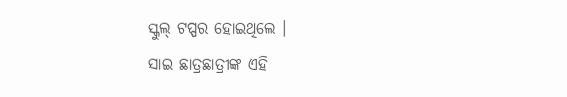ସ୍କୁଲ୍ ଟପ୍ପର ହୋଇଥିଲେ ।
ସାଇ ଛାତ୍ରଛାତ୍ରୀଙ୍କ ଏହି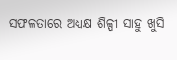ସଫଳତାରେ ଅଧ୍ୟକ୍ଷ ଶିଳ୍ପୀ ସାହୁ ଖୁସି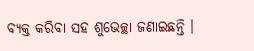ବ୍ୟକ୍ତ କରିବା ସହ ଶୁଭେଚ୍ଛା ଜଣାଇଛନ୍ତି ।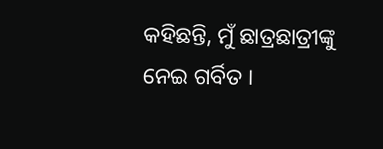କହିଛନ୍ତି, ମୁଁ ଛାତ୍ରଛାତ୍ରୀଙ୍କୁ ନେଇ ଗର୍ବିତ ।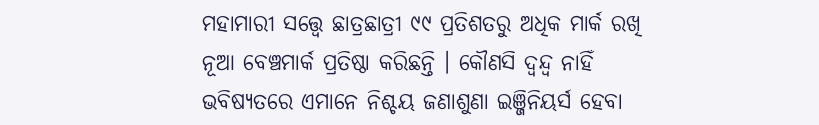ମହାମାରୀ ସତ୍ତ୍ୱେ ଛାତ୍ରଛାତ୍ରୀ ୯୯ ପ୍ରତିଶତରୁ ଅଧିକ ମାର୍କ ରଖି ନୂଆ ବେଞ୍ଚମାର୍କ ପ୍ରତିଷ୍ଠା କରିଛନ୍ତି । କୌଣସି ଦ୍ୱନ୍ଦ୍ୱ ନାହିଁ ଭବିଷ୍ୟତରେ ଏମାନେ ନିଶ୍ଚୟ ଜଣାଶୁଣା ଇଞ୍ଜିନିୟର୍ସ ହେବା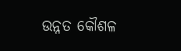ଉନ୍ନତ କୌଶଳ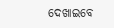ଦେଖାଇବେ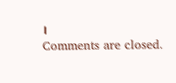।
Comments are closed.